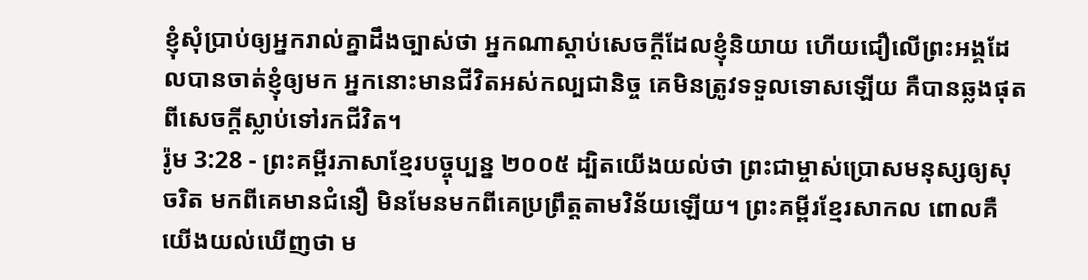ខ្ញុំសុំប្រាប់ឲ្យអ្នករាល់គ្នាដឹងច្បាស់ថា អ្នកណាស្ដាប់សេចក្ដីដែលខ្ញុំនិយាយ ហើយជឿលើព្រះអង្គដែលបានចាត់ខ្ញុំឲ្យមក អ្នកនោះមានជីវិតអស់កល្បជានិច្ច គេមិនត្រូវទទួលទោសឡើយ គឺបានឆ្លងផុតពីសេចក្ដីស្លាប់ទៅរកជីវិត។
រ៉ូម 3:28 - ព្រះគម្ពីរភាសាខ្មែរបច្ចុប្បន្ន ២០០៥ ដ្បិតយើងយល់ថា ព្រះជាម្ចាស់ប្រោសមនុស្សឲ្យសុចរិត មកពីគេមានជំនឿ មិនមែនមកពីគេប្រព្រឹត្តតាមវិន័យឡើយ។ ព្រះគម្ពីរខ្មែរសាកល ពោលគឺ យើងយល់ឃើញថា ម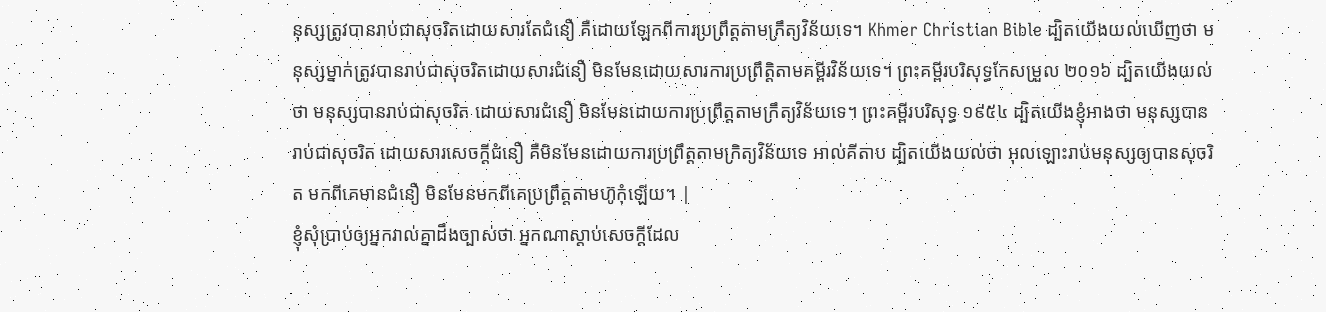នុស្សត្រូវបានរាប់ជាសុចរិតដោយសារតែជំនឿ គឺដោយឡែកពីការប្រព្រឹត្តតាមក្រឹត្យវិន័យទេ។ Khmer Christian Bible ដ្បិតយើងយល់ឃើញថា មនុស្សម្នាក់ត្រូវបានរាប់ជាសុចរិតដោយសារជំនឿ មិនមែនដោយសារការប្រព្រឹត្ដិតាមគម្ពីរវិន័យទេ។ ព្រះគម្ពីរបរិសុទ្ធកែសម្រួល ២០១៦ ដ្បិតយើងយល់ថា មនុស្សបានរាប់ជាសុចរិត ដោយសារជំនឿ មិនមែនដោយការប្រព្រឹត្តតាមក្រឹត្យវិន័យទេ។ ព្រះគម្ពីរបរិសុទ្ធ ១៩៥៤ ដ្បិតយើងខ្ញុំអាងថា មនុស្សបានរាប់ជាសុចរិត ដោយសារសេចក្ដីជំនឿ គឺមិនមែនដោយការប្រព្រឹត្តតាមក្រិត្យវិន័យទេ អាល់គីតាប ដ្បិតយើងយល់ថា អុលឡោះរាប់មនុស្សឲ្យបានសុចរិត មកពីគេមានជំនឿ មិនមែនមកពីគេប្រព្រឹត្ដតាមហ៊ូកុំឡើយ។ |
ខ្ញុំសុំប្រាប់ឲ្យអ្នករាល់គ្នាដឹងច្បាស់ថា អ្នកណាស្ដាប់សេចក្ដីដែល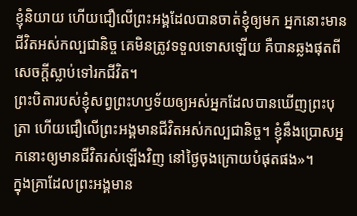ខ្ញុំនិយាយ ហើយជឿលើព្រះអង្គដែលបានចាត់ខ្ញុំឲ្យមក អ្នកនោះមានជីវិតអស់កល្បជានិច្ច គេមិនត្រូវទទួលទោសឡើយ គឺបានឆ្លងផុតពីសេចក្ដីស្លាប់ទៅរកជីវិត។
ព្រះបិតារបស់ខ្ញុំសព្វព្រះហឫទ័យឲ្យអស់អ្នកដែលបានឃើញព្រះបុត្រា ហើយជឿលើព្រះអង្គមានជីវិតអស់កល្បជានិច្ច។ ខ្ញុំនឹងប្រោសអ្នកនោះឲ្យមានជីវិតរស់ឡើងវិញ នៅថ្ងៃចុងក្រោយបំផុតផង»។
ក្នុងគ្រាដែលព្រះអង្គមាន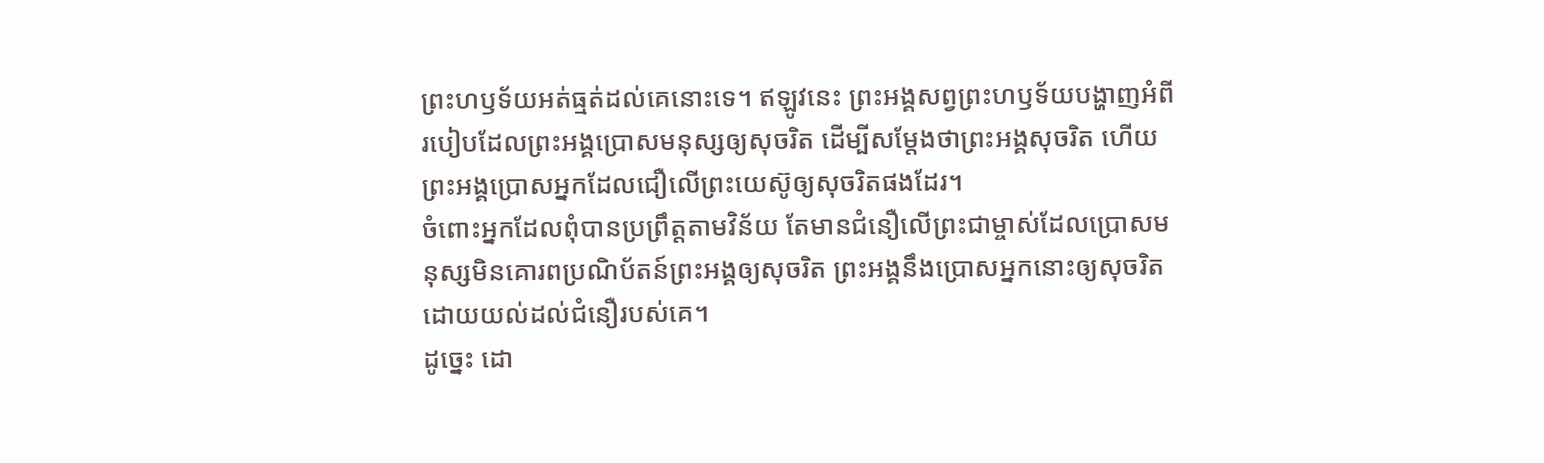ព្រះហឫទ័យអត់ធ្មត់ដល់គេនោះទេ។ ឥឡូវនេះ ព្រះអង្គសព្វព្រះហឫទ័យបង្ហាញអំពីរបៀបដែលព្រះអង្គប្រោសមនុស្សឲ្យសុចរិត ដើម្បីសម្តែងថាព្រះអង្គសុចរិត ហើយព្រះអង្គប្រោសអ្នកដែលជឿលើព្រះយេស៊ូឲ្យសុចរិតផងដែរ។
ចំពោះអ្នកដែលពុំបានប្រព្រឹត្តតាមវិន័យ តែមានជំនឿលើព្រះជាម្ចាស់ដែលប្រោសមនុស្សមិនគោរពប្រណិប័តន៍ព្រះអង្គឲ្យសុចរិត ព្រះអង្គនឹងប្រោសអ្នកនោះឲ្យសុចរិត ដោយយល់ដល់ជំនឿរបស់គេ។
ដូច្នេះ ដោ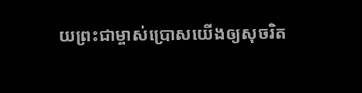យព្រះជាម្ចាស់ប្រោសយើងឲ្យសុចរិត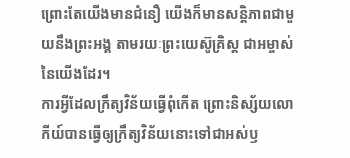ព្រោះតែយើងមានជំនឿ យើងក៏មានសន្តិភាពជាមួយនឹងព្រះអង្គ តាមរយៈព្រះយេស៊ូគ្រិស្ត ជាអម្ចាស់នៃយើងដែរ។
ការអ្វីដែលក្រឹត្យវិន័យធ្វើពុំកើត ព្រោះនិស្ស័យលោកីយ៍បានធ្វើឲ្យក្រឹត្យវិន័យនោះទៅជាអស់ឫ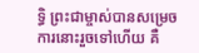ទ្ធិ ព្រះជាម្ចាស់បានសម្រេចការនោះរួចទៅហើយ គឺ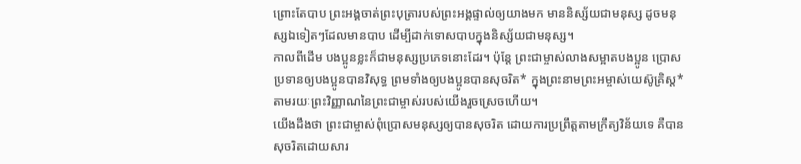ព្រោះតែបាប ព្រះអង្គចាត់ព្រះបុត្រារបស់ព្រះអង្គផ្ទាល់ឲ្យយាងមក មាននិស្ស័យជាមនុស្ស ដូចមនុស្សឯទៀតៗដែលមានបាប ដើម្បីដាក់ទោសបាបក្នុងនិស្ស័យជាមនុស្ស។
កាលពីដើម បងប្អូនខ្លះក៏ជាមនុស្សប្រភេទនោះដែរ។ ប៉ុន្តែ ព្រះជាម្ចាស់លាងសម្អាតបងប្អូន ប្រោសប្រទានឲ្យបងប្អូនបានវិសុទ្ធ ព្រមទាំងឲ្យបងប្អូនបានសុចរិត* ក្នុងព្រះនាមព្រះអម្ចាស់យេស៊ូគ្រិស្ត* តាមរយៈព្រះវិញ្ញាណនៃព្រះជាម្ចាស់របស់យើងរួចស្រេចហើយ។
យើងដឹងថា ព្រះជាម្ចាស់ពុំប្រោសមនុស្សឲ្យបានសុចរិត ដោយការប្រព្រឹត្តតាមក្រឹត្យវិន័យទេ គឺបានសុចរិតដោយសារ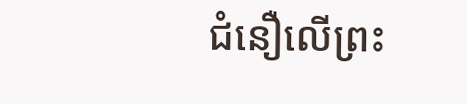ជំនឿលើព្រះ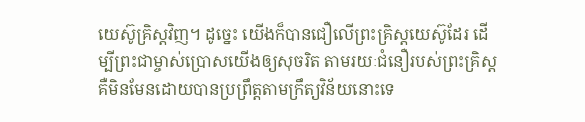យេស៊ូគ្រិស្តវិញ។ ដូច្នេះ យើងក៏បានជឿលើព្រះគ្រិស្តយេស៊ូដែរ ដើម្បីព្រះជាម្ចាស់ប្រោសយើងឲ្យសុចរិត តាមរយៈជំនឿរបស់ព្រះគ្រិស្ត គឺមិនមែនដោយបានប្រព្រឹត្តតាមក្រឹត្យវិន័យនោះទេ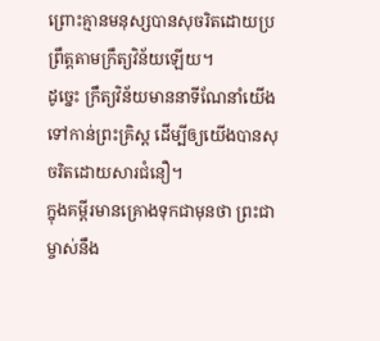ព្រោះគ្មានមនុស្សបានសុចរិតដោយប្រព្រឹត្តតាមក្រឹត្យវិន័យឡើយ។
ដូច្នេះ ក្រឹត្យវិន័យមាននាទីណែនាំយើងទៅកាន់ព្រះគ្រិស្ត ដើម្បីឲ្យយើងបានសុចរិតដោយសារជំនឿ។
ក្នុងគម្ពីរមានគ្រោងទុកជាមុនថា ព្រះជាម្ចាស់នឹង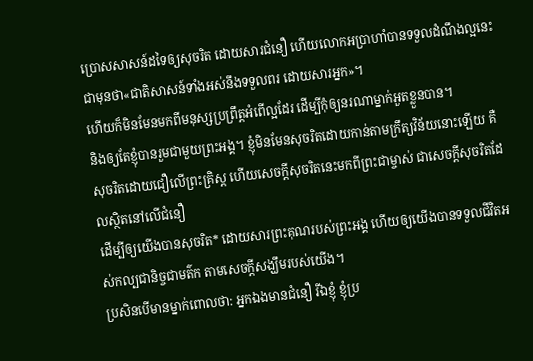ប្រោសសាសន៍ដទៃឲ្យសុចរិត ដោយសារជំនឿ ហើយលោកអប្រាហាំបានទទួលដំណឹងល្អនេះជាមុនថា«ជាតិសាសន៍ទាំងអស់នឹងទទួលពរ ដោយសារអ្នក»។
ហើយក៏មិនមែនមកពីមនុស្សប្រព្រឹត្តអំពើល្អដែរ ដើម្បីកុំឲ្យនរណាម្នាក់អួតខ្លួនបាន។
និងឲ្យតែខ្ញុំបានរួមជាមួយព្រះអង្គ។ ខ្ញុំមិនមែនសុចរិតដោយកាន់តាមក្រឹត្យវិន័យនោះឡើយ គឺសុចរិតដោយជឿលើព្រះគ្រិស្ត ហើយសេចក្ដីសុចរិតនេះមកពីព្រះជាម្ចាស់ ជាសេចក្ដីសុចរិតដែលស្ថិតនៅលើជំនឿ
ដើម្បីឲ្យយើងបានសុចរិត* ដោយសារព្រះគុណរបស់ព្រះអង្គ ហើយឲ្យយើងបានទទួលជីវិតអស់កល្បជានិច្ចជាមត៌ក តាមសេចក្ដីសង្ឃឹមរបស់យើង។
ប្រសិនបើមានម្នាក់ពោលថា: អ្នកឯងមានជំនឿ រីឯខ្ញុំ ខ្ញុំប្រ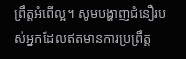ព្រឹត្តអំពើល្អ។ សូមបង្ហាញជំនឿរបស់អ្នកដែលឥតមានការប្រព្រឹត្ត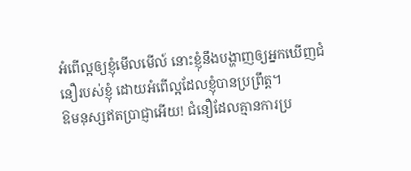អំពើល្អឲ្យខ្ញុំមើលមើល៍ នោះខ្ញុំនឹងបង្ហាញឲ្យអ្នកឃើញជំនឿរបស់ខ្ញុំ ដោយអំពើល្អដែលខ្ញុំបានប្រព្រឹត្ត។
ឱមនុស្សឥតប្រាជ្ញាអើយ! ជំនឿដែលគ្មានការប្រ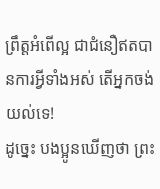ព្រឹត្តអំពើល្អ ជាជំនឿឥតបានការអ្វីទាំងអស់ តើអ្នកចង់យល់ទេ!
ដូច្នេះ បងប្អូនឃើញថា ព្រះ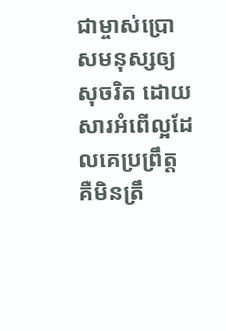ជាម្ចាស់ប្រោសមនុស្សឲ្យសុចរិត ដោយសារអំពើល្អដែលគេប្រព្រឹត្ត គឺមិនត្រឹ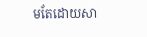មតែដោយសា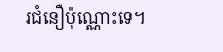រជំនឿប៉ុណ្ណោះទេ។